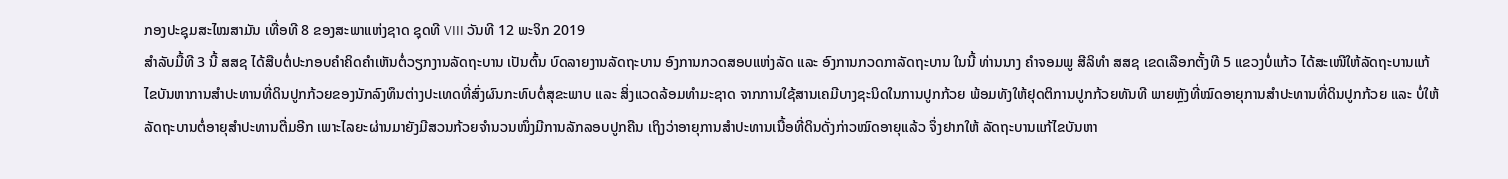ກອງປະຊຸມສະໄໝສາມັນ ເທື່ອທີ 8 ຂອງສະພາແຫ່ງຊາດ ຊຸດທີ VIII ວັນທີ 12 ພະຈິກ 2019
ສຳລັບມື້ທີ 3 ນີ້ ສສຊ ໄດ້ສືບຕໍ່ປະກອບຄຳຄິດຄຳເຫັນຕໍ່ວຽກງານລັດຖະບານ ເປັນຕົ້ນ ບົດລາຍງານລັດຖະບານ ອົງການກວດສອບແຫ່ງລັດ ແລະ ອົງການກວດກາລັດຖະບານ ໃນນີ້ ທ່ານນາງ ຄຳຈອມພູ ສີລິທຳ ສສຊ ເຂດເລືອກຕັ້ງທີ 5 ແຂວງບໍ່ແກ້ວ ໄດ້ສະເໜີໃຫ້ລັດຖະບານແກ້ໄຂບັນຫາການສຳປະທານທີ່ດິນປູກກ້ວຍຂອງນັກລົງທຶນຕ່າງປະເທດທີ່ສົ່ງຜົນກະທົບຕໍ່ສຸຂະພາບ ແລະ ສິ່ງແວດລ້ອມທຳມະຊາດ ຈາກການໃຊ້ສານເຄມີບາງຊະນິດໃນການປູກກ້ວຍ ພ້ອມທັງໃຫ້ຢຸດຕິການປູກກ້ວຍທັນທີ ພາຍຫຼັງທີ່ໝົດອາຍຸການສຳປະທານທີ່ດິນປູກກ້ວຍ ແລະ ບໍ່ໃຫ້ລັດຖະບານຕໍ່ອາຍຸສຳປະທານຕື່ມອີກ ເພາະໄລຍະຜ່ານມາຍັງມີສວນກ້ວຍຈຳນວນໜຶ່ງມີການລັກລອບປູກຄືນ ເຖິງວ່າອາຍຸການສຳປະທານເນື້ອທີ່ດິນດັ່ງກ່າວໝົດອາຍຸແລ້ວ ຈຶ່ງຢາກໃຫ້ ລັດຖະບານແກ້ໄຂບັນຫາ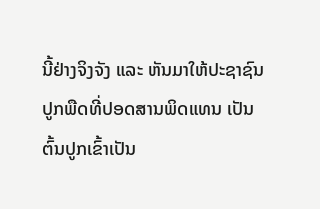ນີ້ຢ່າງຈິງຈັງ ແລະ ຫັນມາໃຫ້ປະຊາຊົນປູກພືດທີ່ປອດສານພິດແທນ ເປັນຕົ້ນປູກເຂົ້າເປັນ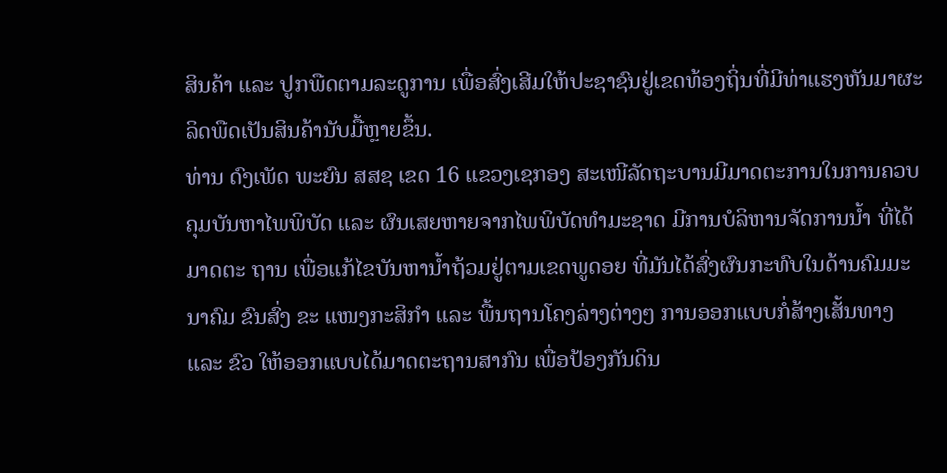ສິນຄ້າ ແລະ ປູກພືດຕາມລະດູການ ເພື່ອສົ່ງເສີມໃຫ້ປະຊາຊົນຢູ່ເຂດທ້ອງຖິ່ນທີ່ມີທ່າແຮງຫັນມາຜະລິດພືດເປັນສິນຄ້ານັບມື້ຫຼາຍຂຶ້ນ.
ທ່ານ ດົງເພັດ ພະຍົນ ສສຊ ເຂດ 16 ແຂວງເຊກອງ ສະເໜີລັດຖະບານມີມາດຕະການໃນການຄວບຄຸມບັນຫາໄພພິບັດ ແລະ ຜົນເສຍຫາຍຈາກໄພພິບັດທຳມະຊາດ ມີການບໍລິຫານຈັດການນ້ຳ ທີ່ໄດ້ມາດຕະ ຖານ ເພື່ອແກ້ໄຂບັນຫານ້ຳຖ້ວມຢູ່ຕາມເຂດພູດອຍ ທີ່ມັນໄດ້ສົ່ງຜົນກະທົບໃນດ້ານຄົມມະນາຄົມ ຂົນສົ່ງ ຂະ ແໜງກະສິກຳ ແລະ ພື້ນຖານໂຄງລ່າງຕ່າງໆ ການອອກແບບກໍ່ສ້າງເສັ້ນທາງ ແລະ ຂົວ ໃຫ້ອອກແບບໄດ້ມາດຕະຖານສາກົນ ເພື່ອປ້ອງກັນດິນ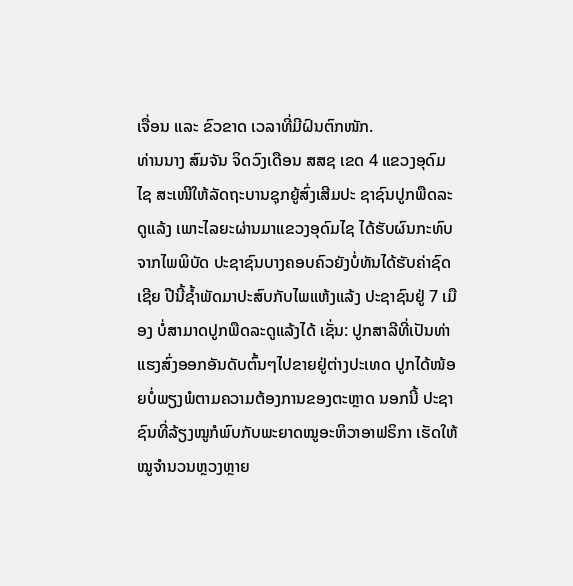ເຈື່ອນ ແລະ ຂົວຂາດ ເວລາທີ່ມີຝົນຕົກໜັກ.
ທ່ານນາງ ສົມຈັນ ຈິດວົງເດືອນ ສສຊ ເຂດ 4 ແຂວງອຸດົມໄຊ ສະເໜີໃຫ້ລັດຖະບານຊຸກຍູ້ສົ່ງເສີມປະ ຊາຊົນປູກພືດລະດູແລ້ງ ເພາະໄລຍະຜ່ານມາແຂວງອຸດົມໄຊ ໄດ້ຮັບຜົນກະທົບຈາກໄພພິບັດ ປະຊາຊົນບາງຄອບຄົວຍັງບໍ່ທັນໄດ້ຮັບຄ່າຊົດເຊີຍ ປີນີ້ຊ້ຳພັດມາປະສົບກັບໄພແຫ້ງແລ້ງ ປະຊາຊົນຢູ່ 7 ເມືອງ ບໍ່ສາມາດປູກພືດລະດູແລ້ງໄດ້ ເຊັ່ນ: ປູກສາລີທີ່ເປັນທ່າແຮງສົ່ງອອກອັນດັບຕົ້ນໆໄປຂາຍຢູ່ຕ່າງປະເທດ ປູກໄດ້ໜ້ອຍບໍ່ພຽງພໍຕາມຄວາມຕ້ອງການຂອງຕະຫຼາດ ນອກນີ້ ປະຊາຊົນທີ່ລ້ຽງໝູກໍພົບກັບພະຍາດໝູອະຫິວາອາຟຣິກາ ເຮັດໃຫ້ໝູຈຳນວນຫຼວງຫຼາຍ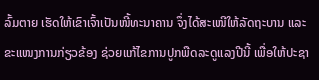ລົ້ມຕາຍ ເຮັດໃຫ້ເຂົາເຈົ້າເປັນໜີ້ທະນາຄານ ຈຶ່ງໄດ້ສະເໜີໃຫ້ລັດຖະບານ ແລະ ຂະແໜງການກ່ຽວຂ້ອງ ຊ່ວຍແກ້ໄຂການປູກພືດລະດູແລງປີນີ້ ເພື່ອໃຫ້ປະຊາ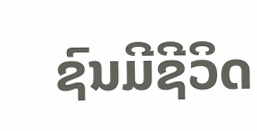ຊົນມີຊີວິດ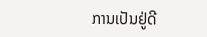ການເປັນຢູ່ດີ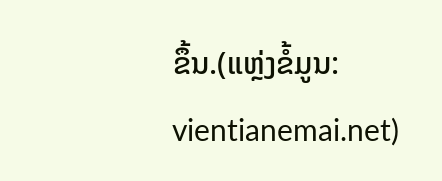ຂຶ້ນ.(ແຫຼ່ງຂໍ້ມູນ: vientianemai.net)